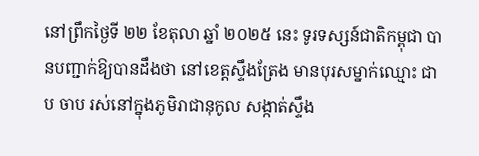នៅព្រឹកថ្ងៃទី ២២ ខែតុលា ឆ្នាំ ២០២៥ នេះ ទូរទស្សន៍ជាតិកម្ពុជា បានបញ្ជាក់ឱ្យបានដឹងថា នៅខេត្តស្ទឹងត្រែង មានបុរសម្នាក់ឈ្មោះ ជាប ចាប រស់នៅក្នុងភូមិរាជានុកូល សង្កាត់ស្ទឹង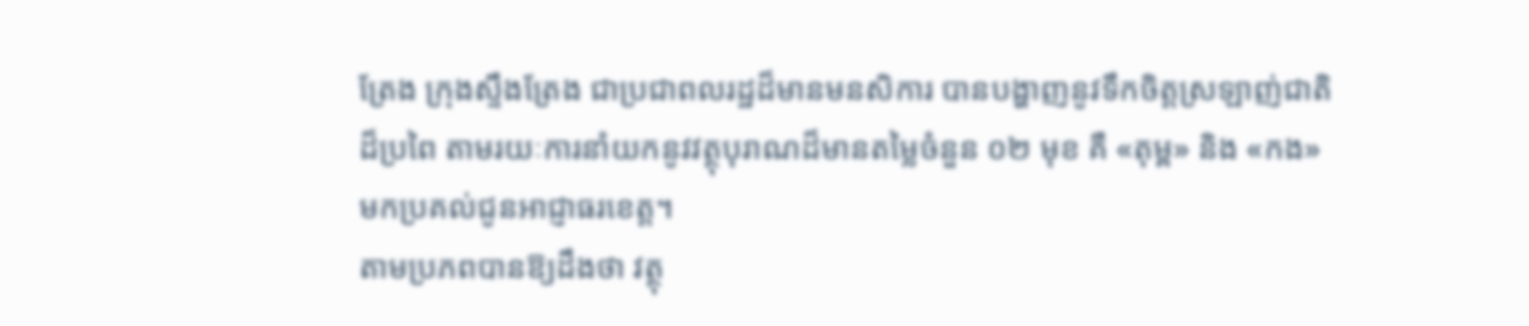ត្រែង ក្រុងស្ទឹងត្រែង ជាប្រជាពលរដ្ឋដ៏មានមនសិការ បានបង្ហាញនូវទឹកចិត្តស្រឡាញ់ជាតិដ៏ប្រពៃ តាមរយៈការនាំយកនូវវត្ថុបុរាណដ៏មានតម្លៃចំនួន ០២ មុខ គឺ «តុម្ព» និង «កង» មកប្រគល់ជូនអាជ្ញាធរខេត្ត។
តាមប្រភពបានឱ្យដឹងថា វត្ថុ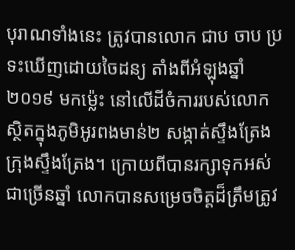បុរាណទាំងនេះ ត្រូវបានលោក ជាប ចាប ប្រទះឃើញដោយចៃដន្យ តាំងពីអំឡុងឆ្នាំ ២០១៩ មកម្ល៉េះ នៅលើដីចំការរបស់លោក ស្ថិតក្នុងភូមិអូរពងមាន់២ សង្កាត់ស្ទឹងត្រែង ក្រុងស្ទឹងត្រែង។ ក្រោយពីបានរក្សាទុកអស់ជាច្រើនឆ្នាំ លោកបានសម្រេចចិត្តដ៏ត្រឹមត្រូវ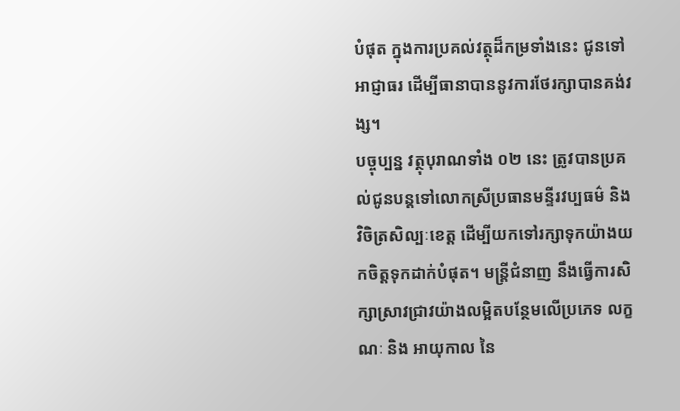បំផុត ក្នុងការប្រគល់វត្ថុដ៏កម្រទាំងនេះ ជូនទៅអាជ្ញាធរ ដើម្បីធានាបាននូវការថែរក្សាបានគង់វង្ស។
បច្ចុប្បន្ន វត្ថុបុរាណទាំង ០២ នេះ ត្រូវបានប្រគល់ជូនបន្តទៅលោកស្រីប្រធានមន្ទីរវប្បធម៌ និង វិចិត្រសិល្បៈខេត្ត ដើម្បីយកទៅរក្សាទុកយ៉ាងយកចិត្តទុកដាក់បំផុត។ មន្ត្រីជំនាញ នឹងធ្វើការសិក្សាស្រាវជ្រាវយ៉ាងលម្អិតបន្ថែមលើប្រភេទ លក្ខណៈ និង អាយុកាល នៃ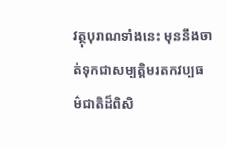វត្ថុបុរាណទាំងនេះ មុននឹងចាត់ទុកជាសម្បត្តិមរតកវប្បធម៌ជាតិដ៏ពិសិ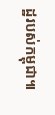ដ្ឋរបស់កម្ពុជា៕